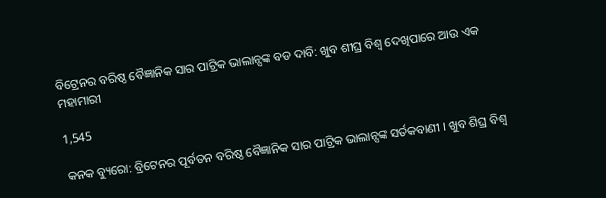ବିଟ୍ରେନର ବରିଷ୍ଠ ବୈଜ୍ଞାନିକ ସାର ପାଟ୍ରିକ ଭାଲାନ୍ସଙ୍କ ବଡ ଦାବି: ଖୁବ ଶୀଘ୍ର ବିଶ୍ୱ ଦେଖିପାରେ ଆଉ ଏକ ମହାମାରୀ

1,545

କନକ ବ୍ୟୁରୋ: ବ୍ରିଟେନର ପୂର୍ବତନ ବରିଷ୍ଠ ବୈଜ୍ଞାନିକ ସାର ପାଟ୍ରିକ ଭାଲାନ୍ସଙ୍କ ସର୍ତକବାଣୀ । ଖୁବ ଶିଘ୍ର ବିଶ୍ୱ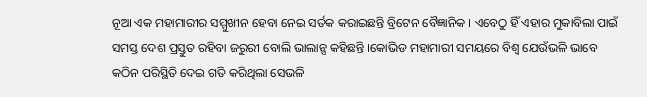ନୂଆ ଏକ ମହାମାରୀର ସମ୍ମୁଖୀନ ହେବା ନେଇ ସର୍ତକ କରାଇଛନ୍ତି ବ୍ରିଟେନ ବୈଜ୍ଞାନିକ । ଏବେଠୁ ହିଁ ଏହାର ମୁକାବିଲା ପାଇଁ ସମସ୍ତ ଦେଶ ପ୍ରସ୍ତୁତ ରହିବା ଜରୁରୀ ବୋଲି ଭାଲାନ୍ସ କହିଛନ୍ତି ।କୋଭିଡ ମହାମାରୀ ସମୟରେ ବିଶ୍ୱ ଯେଉଁଭଳି ଭାବେ କଠିନ ପରିସ୍ଥିତି ଦେଇ ଗତି କରିଥିଲା ସେଭଳି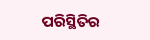ପରିସ୍ଥିତିର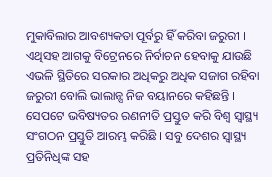ମୁକାବିଲାର ଆବଶ୍ୟକତା ପୂର୍ବରୁ ହିଁ କରିବା ଜରୁରୀ । ଏଥିସହ ଆଗକୁ ବିଟ୍ରେନରେ ନିର୍ବାଚନ ହେବାକୁ ଯାଉଛି ଏଭଳି ସ୍ଥିତିରେ ସରକାର ଅଧିକରୁ ଅଧିକ ସଜାଗ ରହିବା ଜରୁରୀ ବୋଲି ଭାଲାନ୍ସ ନିଜ ବୟାନରେ କହିଛନ୍ତି । ସେପଟେ ଭବିଷ୍ୟତର ରଣନୀତି ପ୍ରସ୍ତୁତ କରି ବିଶ୍ୱ ସ୍ୱାସ୍ଥ୍ୟ ସଂଗଠନ ପ୍ରସ୍ତୁତି ଆରମ୍ଭ କରିଛି । ସବୁ ଦେଶର ସ୍ୱାସ୍ଥ୍ୟ ପ୍ରତିନିଧିଙ୍କ ସହ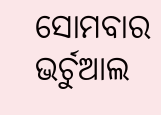ସୋମବାର ଭର୍ଚୁଆଲ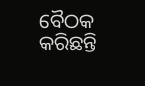ବୈଠକ କରିଛନ୍ତି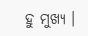ହୁ ମୁଖ୍ୟ ।